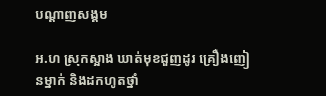បណ្តាញសង្គម

អ.ហ ស្រុកស្អាង ឃាត់មុខជួញដូរ គ្រឿងញៀនម្នាក់ និងដកហូតថ្នាំ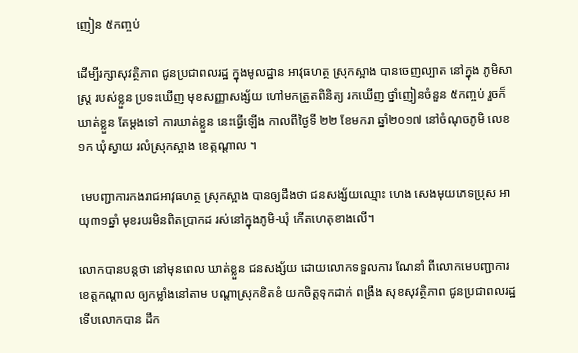ញៀន ៥កញ្ចប់

ដើម្បីរក្សាសុវត្ថិភាព ជូនប្រជាពលរដ្ឋ ក្នុងមូលដ្ឋាន អាវុធហត្ថ ស្រុកស្អាង បានចេញល្បាត នៅក្នុង ភូមិសាស្ត្រ របស់ខ្លួន ប្រទះឃើញ មុខសញ្ញាសង្ស័យ ហៅមកត្រួតពិនិត្យ រកឃើញ ថ្នាំញៀនចំនួន ៥កញ្ចប់ រួចក៏ឃាត់ខ្លួន តែម្តងទៅ ការឃាត់ខ្លួន នេះធ្វើឡើង កាលពីថ្ងៃទី ២២ ខែមករា ឆ្នាំ២០១៧ នៅចំណុចភូមិ លេខ១ក ឃុំស្វាយ រលំស្រុកស្អាង ខេត្កណ្ដាល ។

 មេបញ្ជាការកងរាជអាវុធហត្ថ ស្រុកស្អាង បានឲ្យដឹងថា ជនសង្ស័យឈ្មោះ ហេង សេងមុយភេទប្រុស អាយុ៣១ឆ្នាំ មុខរបរមិនពិតប្រាកដ រស់នៅក្នុងភូមិ-ឃុំ កើតហេតុខាងលើ។

លោកបានបន្តថា នៅមុនពេល ឃាត់ខ្លួន ជនសង្ស័យ ដោយលោកទទួលការ ណែនាំ ពីលោកមេបញ្ជាការ ខេត្តកណ្តាល ឲ្យកម្លាំងនៅតាម បណ្តាស្រុកខិតខំ យកចិត្តទុកដាក់ ពង្រឹង សុខសុវត្ថិភាព ជូនប្រជាពលរដ្ឋ ទើបលោកបាន ដឹក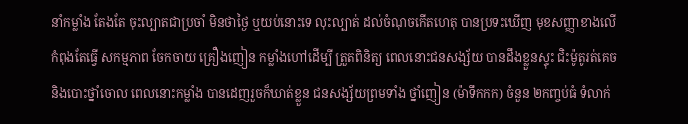នាំកម្លាំង តែងតែ ចុះល្បាតជាប្រចាំ មិនថាថ្ងៃ ឬយប់នោះទេ លុះល្បាត់ ដល់ចំណុចកើតហេតុ បានប្រទះឃើញ មុខសញ្ញាខាងលើ កំពុងតែធ្វើ សកម្មភាព ចែកចាយ គ្រឿងញៀន កម្លាំងហៅដើម្បី ត្រួតពិនិត្យ ពេលនោះជនសង្ស័យ បានដឹងខ្លួនស្ទុះ ជិះម៉ូតូរត់គេច និងបោះថ្នាំចោល ពេលនោះកម្លាំង បានដេញរួចក៏ឃាត់ខ្លួន ជនសង្ស័យព្រមទាំង ថ្នាំញៀន (ម៉ាទឹកកក) ចំនួន ២កញ្ចប់ធំ ទំលាក់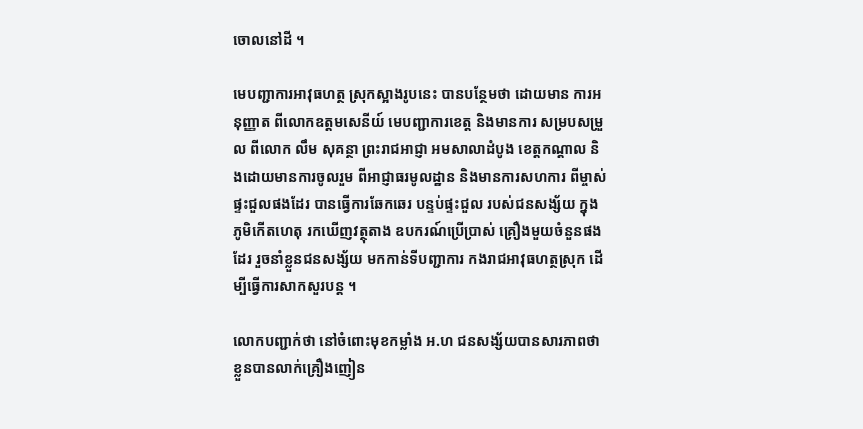ចោលនៅដី ។

មេបញ្ជាការអាវុធហត្ថ ស្រុកស្អាងរូបនេះ បានបន្ថែមថា ដោយមាន ការអនុញ្ញាត ពីលោកឧត្តមសេនីយ៍ មេបញ្ជាការខេត្ត និងមានការ សម្របសម្រួល ពីលោក លឹម សុគន្ថា ព្រះរាជអាជ្ញា អមសាលាដំបូង ខេត្តកណ្ដាល និងដោយមានការចូលរួម ពីអាជ្ញាធរមូលដ្ឋាន និងមានការសហការ ពីម្ចាស់ផ្ទះជួលផងដែរ បានធ្វើការឆែកឆេរ បន្ទប់ផ្ទះជួល របស់ជនសង្ស័យ ក្នុងភូមិកើតហេតុ រកឃើញវត្ថុតាង ឧបករណ៍ប្រើប្រាស់ គ្រឿងមួយចំនួនផងដែរ រួចនាំខ្លួនជនសង្ស័យ មកកាន់ទីបញ្ជាការ កងរាជអាវុធហត្ថស្រុក ដើម្បីធ្វើការសាកសួរបន្ត ។

លោកបញ្ជាក់ថា នៅចំពោះមុខកម្លាំង អ.ហ ជនសង្ស័យបានសារភាពថា ខ្លួនបានលាក់គ្រឿងញៀន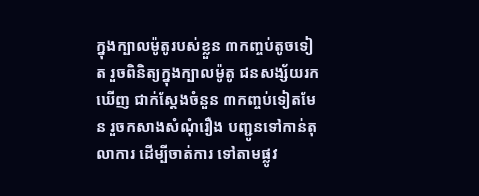ក្នុងក្បាលម៉ូតូរបស់ខ្លួន ៣កញ្ចប់តូចទៀត រួចពិនិត្យក្នុងក្បាលម៉ូតូ ជនសង្ស័យរកឃើញ ជាក់ស្តែងចំនួន ៣កញ្ចប់ទៀតមែន រួចកសាងសំណុំរឿង បញ្ជូនទៅកាន់តុលាការ ដើម្បីចាត់ការ ទៅតាមផ្លូវ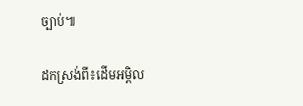ច្បាប់៕

ដកស្រង់ពី៖ដើមអម្ពិល